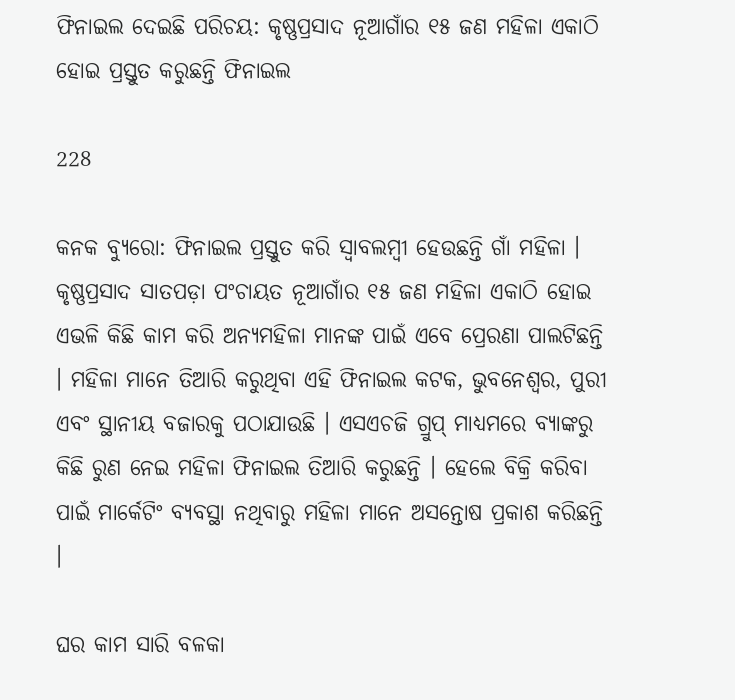ଫିନାଇଲ ଦେଇଛି ପରିଚୟ: କୃଷ୍ଣପ୍ରସାଦ ନୂଆଗାଁର ୧୫ ଜଣ ମହିଳା ଏକାଠି ହୋଇ ପ୍ରସ୍ତୁତ କରୁଛନ୍ତି ଫିନାଇଲ

228

କନକ ବ୍ୟୁରୋ: ଫିନାଇଲ ପ୍ରସ୍ତୁତ କରି ସ୍ୱାବଲମ୍ବୀ ହେଉଛନ୍ତି ଗାଁ ମହିଳା । କୃଷ୍ଣପ୍ରସାଦ ସାତପଡ଼ା ପଂଚାୟତ ନୂଆଗାଁର ୧୫ ଜଣ ମହିଳା ଏକାଠି ହୋଇ ଏଭଳି କିଛି କାମ କରି ଅନ୍ୟମହିଳା ମାନଙ୍କ ପାଇଁ ଏବେ ପ୍ରେରଣା ପାଲଟିଛନ୍ତି । ମହିଳା ମାନେ ତିଆରି କରୁଥିବା ଏହି ଫିନାଇଲ କଟକ, ଭୁବନେଶ୍ୱର, ପୁରୀ ଏବଂ ସ୍ଥାନୀୟ ବଜାରକୁ ପଠାଯାଉଛି । ଏସଏଚଜି ଗ୍ରୁପ୍ ମାଧ୍ୟମରେ ବ୍ୟାଙ୍କରୁ କିଛି ରୁଣ ନେଇ ମହିଳା ଫିନାଇଲ ତିଆରି କରୁଛନ୍ତି । ହେଲେ ବିକ୍ରି କରିବା ପାଇଁ ମାର୍କେଟିଂ ବ୍ୟବସ୍ଥା ନଥିବାରୁ ମହିଳା ମାନେ ଅସନ୍ତୋଷ ପ୍ରକାଶ କରିଛନ୍ତି ।

ଘର କାମ ସାରି ବଳକା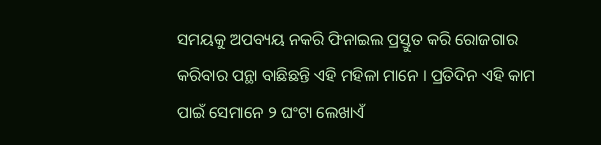ସମୟକୁ ଅପବ୍ୟୟ ନକରି ଫିନାଇଲ ପ୍ରସ୍ତୁତ କରି ରୋଜଗାର କରିବାର ପନ୍ଥା ବାଛିଛନ୍ତି ଏହି ମହିଳା ମାନେ । ପ୍ରତିଦିନ ଏହି କାମ ପାଇଁ ସେମାନେ ୨ ଘଂଟା ଲେଖାଏଁ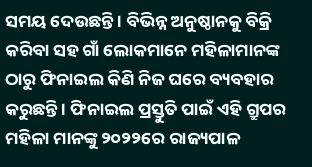ସମୟ ଦେଉଛନ୍ତି । ବିଭିନ୍ନ ଅନୁଷ୍ଠାନକୁ ବିକ୍ରି କରିବା ସହ ଗାଁ ଲୋକମାନେ ମହିଳାମାନଙ୍କ ଠାରୁ ଫିନାଇଲ କିଣି ନିଜ ଘରେ ବ୍ୟବହାର କରୁଛନ୍ତି । ଫିନାଇଲ ପ୍ରସ୍ତୁତି ପାଇଁ ଏହି ଗ୍ରୁପର ମହିଳା ମାନଙ୍କୁ ୨୦୨୨ରେ ରାଜ୍ୟପାଳ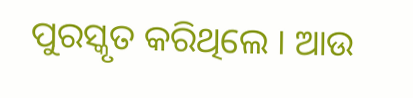ପୁରସ୍କୃତ କରିଥିଲେ । ଆଉ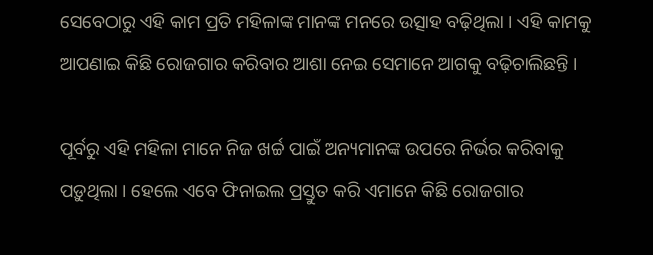ସେବେଠାରୁ ଏହି କାମ ପ୍ରତି ମହିଳାଙ୍କ ମାନଙ୍କ ମନରେ ଉତ୍ସାହ ବଢ଼ିଥିଲା । ଏହି କାମକୁ ଆପଣାଇ କିଛି ରୋଜଗାର କରିବାର ଆଶା ନେଇ ସେମାନେ ଆଗକୁ ବଢ଼ିଚାଲିଛନ୍ତି ।

ପୂର୍ବରୁ ଏହି ମହିଳା ମାନେ ନିଜ ଖର୍ଚ୍ଚ ପାଇଁ ଅନ୍ୟମାନଙ୍କ ଉପରେ ନିର୍ଭର କରିବାକୁ ପଡ଼ୁଥିଲା । ହେଲେ ଏବେ ଫିନାଇଲ ପ୍ରସ୍ତୁତ କରି ଏମାନେ କିଛି ରୋଜଗାର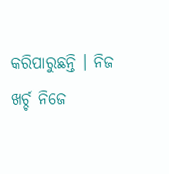କରିପାରୁଛନ୍ତି । ନିଜ ଖର୍ଚ୍ଚ ନିଜେ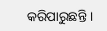କରିପାରୁଛନ୍ତି ।